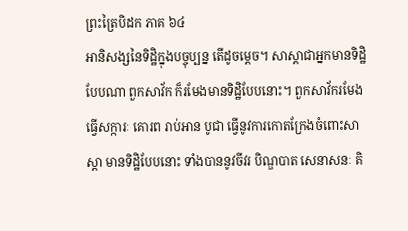ព្រះត្រៃបិដក ភាគ ៦៤
អានិសង្សនៃទិដ្ឋិក្នុងបច្ចុប្បន្ន តើដូចម្តេច។ សាស្តាជាអ្នកមានទិដ្ឋិបែបណា ពួកសាវ័ក ក៏រមែងមានទិដ្ឋិបែបនោះ។ ពួកសាវ័ករមែងធ្វើសក្ការៈ គោរព រាប់អាន បូជា ធ្វើនូវការកោតក្រែងចំពោះសាស្តា មានទិដ្ឋិបែបនោះ ទាំងបាននូវចីវរ បិណ្ឌបាត សេនាសនៈ គិ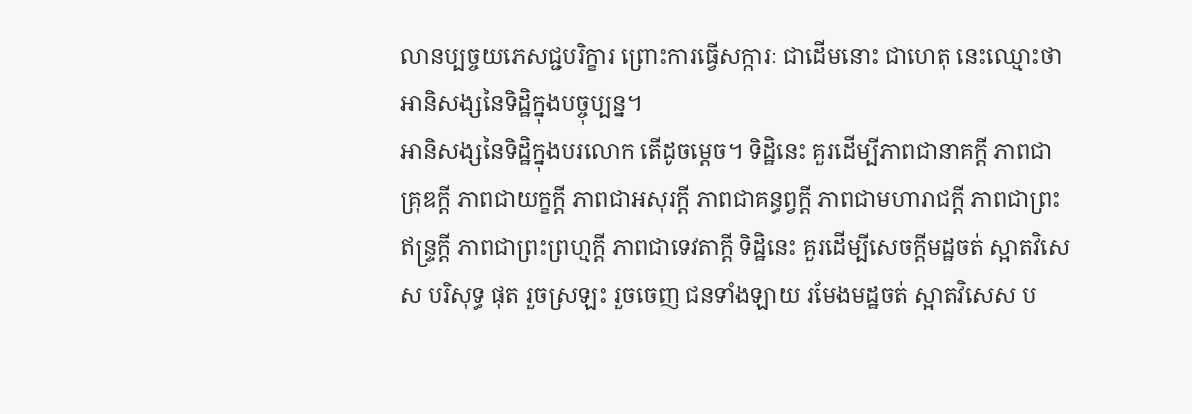លានប្បច្ចយភេសជ្ជបរិក្ខារ ព្រោះការធ្វើសក្ការៈ ជាដើមនោះ ជាហេតុ នេះឈ្មោះថា អានិសង្សនៃទិដ្ឋិក្នុងបច្ចុប្បន្ន។
អានិសង្សនៃទិដ្ឋិក្នុងបរលោក តើដូចម្តេច។ ទិដ្ឋិនេះ គួរដើម្បីភាពជានាគក្តី ភាពជាគ្រុឌក្តី ភាពជាយក្ខក្តី ភាពជាអសុរក្តី ភាពជាគន្ធព្វក្តី ភាពជាមហារាជក្តី ភាពជាព្រះឥន្រ្ទក្តី ភាពជាព្រះព្រហ្មក្តី ភាពជាទេវតាក្តី ទិដ្ឋិនេះ គួរដើម្បីសេចក្តីមដ្ឋចត់ ស្អាតវិសេស បរិសុទ្ធ ផុត រួចស្រឡះ រួចចេញ ជនទាំងឡាយ រមែងមដ្ឋចត់ ស្អាតវិសេស ប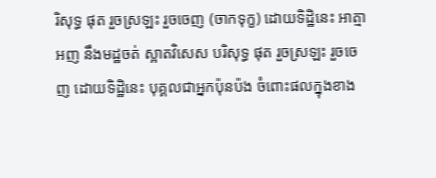រិសុទ្ធ ផុត រួចស្រឡះ រួចចេញ (ចាកទុក្ខ) ដោយទិដ្ឋិនេះ អាត្មាអញ នឹងមដ្ឋចត់ ស្អាតវិសេស បរិសុទ្ធ ផុត រួចស្រឡះ រួចចេញ ដោយទិដ្ឋិនេះ បុគ្គលជាអ្នកប៉ុនប៉ង ចំពោះផលក្នុងខាង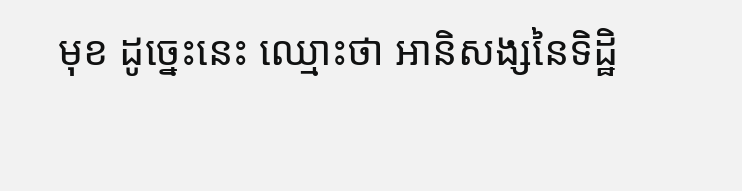មុខ ដូច្នេះនេះ ឈ្មោះថា អានិសង្សនៃទិដ្ឋិ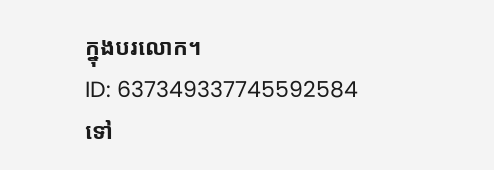ក្នុងបរលោក។
ID: 637349337745592584
ទៅ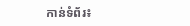កាន់ទំព័រ៖